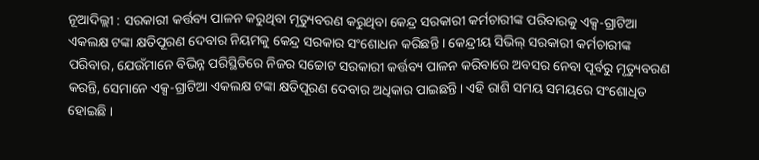ନୂଆଦିଲ୍ଲୀ : ସରକାରୀ କର୍ତ୍ତବ୍ୟ ପାଳନ କରୁଥିବା ମୃତ୍ୟୁବରଣ କରୁଥିବା କେନ୍ଦ୍ର ସରକାରୀ କର୍ମଚାରୀଙ୍କ ପରିବାରକୁ ଏକ୍ସ-ଗ୍ରାଟିଆ ଏକଲକ୍ଷ ଟଙ୍କା କ୍ଷତିପୂରଣ ଦେବାର ନିୟମକୁ କେନ୍ଦ୍ର ସରକାର ସଂଶୋଧନ କରିଛନ୍ତି । କେନ୍ଦ୍ରୀୟ ସିଭିଲ୍ ସରକାରୀ କର୍ମଚାରୀଙ୍କ ପରିବାର, ଯେଉଁମାନେ ବିଭିନ୍ନ ପରିସ୍ଥିତିରେ ନିଜର ସଚ୍ଚୋଟ ସରକାରୀ କର୍ତ୍ତବ୍ୟ ପାଳନ କରିବାରେ ଅବସର ନେବା ପୂର୍ବରୁ ମୃତ୍ୟୁବରଣ କରନ୍ତି, ସେମାନେ ଏକ୍ସ-ଗ୍ରାଟିଆ ଏକଲକ୍ଷ ଟଙ୍କା କ୍ଷତିପୂରଣ ଦେବାର ଅଧିକାର ପାଇଛନ୍ତି। ଏହି ରାଶି ସମୟ ସମୟରେ ସଂଶୋଧିତ ହୋଇଛି ।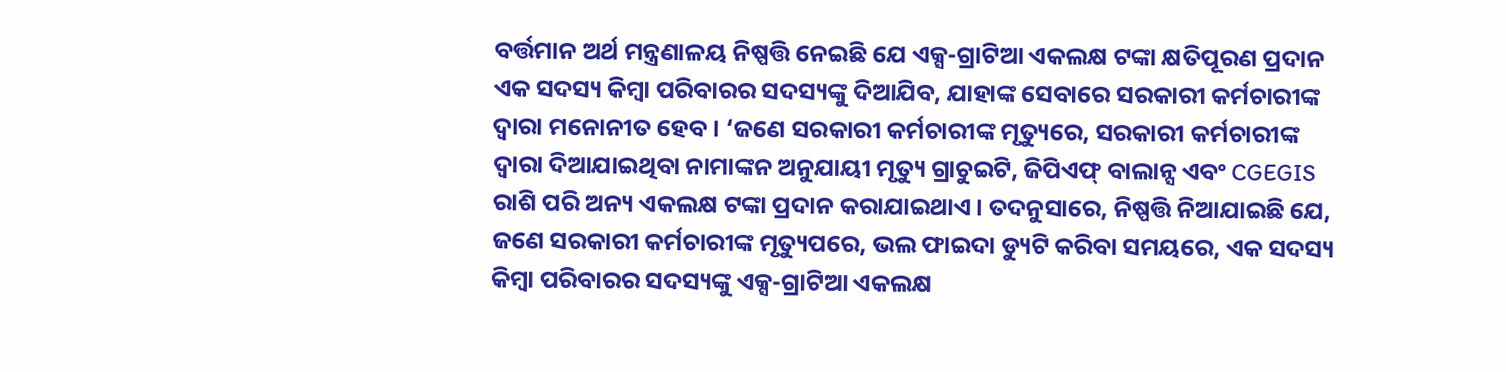ବର୍ତ୍ତମାନ ଅର୍ଥ ମନ୍ତ୍ରଣାଳୟ ନିଷ୍ପତ୍ତି ନେଇଛି ଯେ ଏକ୍ସ-ଗ୍ରାଟିଆ ଏକଲକ୍ଷ ଟଙ୍କା କ୍ଷତିପୂରଣ ପ୍ରଦାନ ଏକ ସଦସ୍ୟ କିମ୍ବା ପରିବାରର ସଦସ୍ୟଙ୍କୁ ଦିଆଯିବ, ଯାହାଙ୍କ ସେବାରେ ସରକାରୀ କର୍ମଚାରୀଙ୍କ ଦ୍ୱାରା ମନୋନୀତ ହେବ। ‘ଜଣେ ସରକାରୀ କର୍ମଚାରୀଙ୍କ ମୃତ୍ୟୁରେ, ସରକାରୀ କର୍ମଚାରୀଙ୍କ ଦ୍ୱାରା ଦିଆଯାଇଥିବା ନାମାଙ୍କନ ଅନୁଯାୟୀ ମୃତ୍ୟୁ ଗ୍ରାଚୁଇଟି, ଜିପିଏଫ୍ ବାଲାନ୍ସ ଏବଂ CGEGIS ରାଶି ପରି ଅନ୍ୟ ଏକଲକ୍ଷ ଟଙ୍କା ପ୍ରଦାନ କରାଯାଇଥାଏ। ତଦନୁସାରେ, ନିଷ୍ପତ୍ତି ନିଆଯାଇଛି ଯେ, ଜଣେ ସରକାରୀ କର୍ମଚାରୀଙ୍କ ମୃତ୍ୟୁପରେ, ଭଲ ଫାଇଦା ଡ୍ୟୁଟି କରିବା ସମୟରେ, ଏକ ସଦସ୍ୟ କିମ୍ବା ପରିବାରର ସଦସ୍ୟଙ୍କୁ ଏକ୍ସ-ଗ୍ରାଟିଆ ଏକଲକ୍ଷ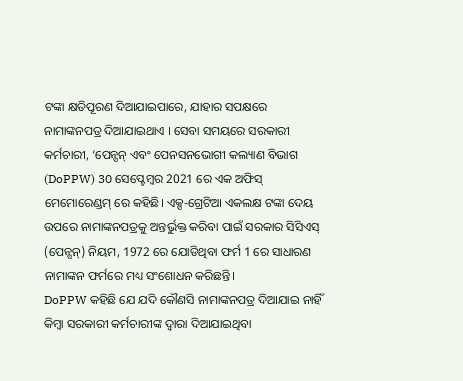ଟଙ୍କା କ୍ଷତିପୂରଣ ଦିଆଯାଇପାରେ, ଯାହାର ସପକ୍ଷରେ ନାମାଙ୍କନପତ୍ର ଦିଆଯାଇଥାଏ । ସେବା ସମୟରେ ସରକାରୀ କର୍ମଚାରୀ, ‘ପେନ୍ସନ୍ ଏବଂ ପେନସନଭୋଗୀ କଲ୍ୟାଣ ବିଭାଗ (DoPPW) 30 ସେପ୍ଟେମ୍ବର 2021 ରେ ଏକ ଅଫିସ୍ ମେମୋରେଣ୍ଡମ୍ ରେ କହିଛି। ଏକ୍ସ-ଗ୍ରେଟିଆ ଏକଲକ୍ଷ ଟଙ୍କା ଦେୟ ଉପରେ ନାମାଙ୍କନପତ୍ରକୁ ଅନ୍ତର୍ଭୁକ୍ତ କରିବା ପାଇଁ ସରକାର ସିସିଏସ୍ (ପେନ୍ସନ୍) ନିୟମ, 1972 ରେ ଯୋଡିଥିବା ଫର୍ମ 1 ରେ ସାଧାରଣ ନାମାଙ୍କନ ଫର୍ମରେ ମଧ୍ୟ ସଂଶୋଧନ କରିଛନ୍ତି।
DoPPW କହିଛି ଯେ ଯଦି କୌଣସି ନାମାଙ୍କନପତ୍ର ଦିଆଯାଇ ନାହିଁ କିମ୍ବା ସରକାରୀ କର୍ମଚାରୀଙ୍କ ଦ୍ୱାରା ଦିଆଯାଇଥିବା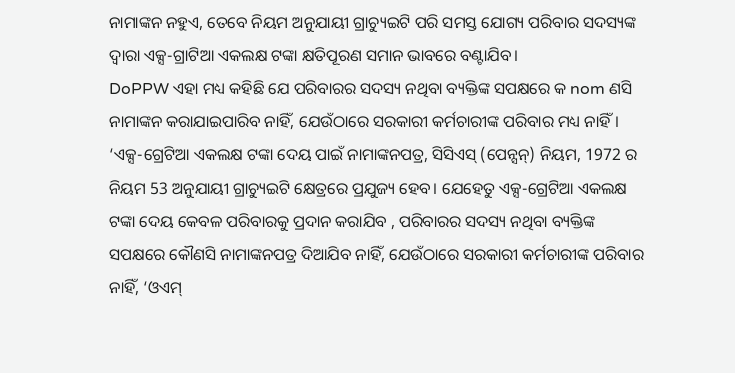ନାମାଙ୍କନ ନହୁଏ, ତେବେ ନିୟମ ଅନୁଯାୟୀ ଗ୍ରାଚ୍ୟୁଇଟି ପରି ସମସ୍ତ ଯୋଗ୍ୟ ପରିବାର ସଦସ୍ୟଙ୍କ ଦ୍ୱାରା ଏକ୍ସ-ଗ୍ରାଟିଆ ଏକଲକ୍ଷ ଟଙ୍କା କ୍ଷତିପୂରଣ ସମାନ ଭାବରେ ବଣ୍ଟାଯିବ।
DoPPW ଏହା ମଧ୍ୟ କହିଛି ଯେ ପରିବାରର ସଦସ୍ୟ ନଥିବା ବ୍ୟକ୍ତିଙ୍କ ସପକ୍ଷରେ କ nom ଣସି ନାମାଙ୍କନ କରାଯାଇପାରିବ ନାହିଁ, ଯେଉଁଠାରେ ସରକାରୀ କର୍ମଚାରୀଙ୍କ ପରିବାର ମଧ୍ୟ ନାହିଁ। ‘ଏକ୍ସ-ଗ୍ରେଟିଆ ଏକଲକ୍ଷ ଟଙ୍କା ଦେୟ ପାଇଁ ନାମାଙ୍କନପତ୍ର, ସିସିଏସ୍ (ପେନ୍ସନ୍) ନିୟମ, 1972 ର ନିୟମ 53 ଅନୁଯାୟୀ ଗ୍ରାଚ୍ୟୁଇଟି କ୍ଷେତ୍ରରେ ପ୍ରଯୁଜ୍ୟ ହେବ। ଯେହେତୁ ଏକ୍ସ-ଗ୍ରେଟିଆ ଏକଲକ୍ଷ ଟଙ୍କା ଦେୟ କେବଳ ପରିବାରକୁ ପ୍ରଦାନ କରାଯିବ , ପରିବାରର ସଦସ୍ୟ ନଥିବା ବ୍ୟକ୍ତିଙ୍କ ସପକ୍ଷରେ କୌଣସି ନାମାଙ୍କନପତ୍ର ଦିଆଯିବ ନାହିଁ, ଯେଉଁଠାରେ ସରକାରୀ କର୍ମଚାରୀଙ୍କ ପରିବାର ନାହିଁ, ‘ଓଏମ୍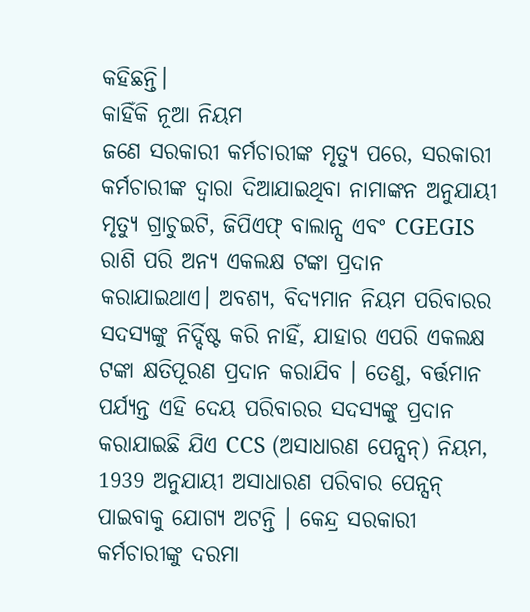କହିଛନ୍ତି।
କାହିଁକି ନୂଆ ନିୟମ
ଜଣେ ସରକାରୀ କର୍ମଚାରୀଙ୍କ ମୃତ୍ୟୁ ପରେ, ସରକାରୀ କର୍ମଚାରୀଙ୍କ ଦ୍ୱାରା ଦିଆଯାଇଥିବା ନାମାଙ୍କନ ଅନୁଯାୟୀ ମୃତ୍ୟୁ ଗ୍ରାଚୁଇଟି, ଜିପିଏଫ୍ ବାଲାନ୍ସ ଏବଂ CGEGIS ରାଶି ପରି ଅନ୍ୟ ଏକଲକ୍ଷ ଟଙ୍କା ପ୍ରଦାନ କରାଯାଇଥାଏ। ଅବଶ୍ୟ, ବିଦ୍ୟମାନ ନିୟମ ପରିବାରର ସଦସ୍ୟଙ୍କୁ ନିର୍ଦ୍ଦିଷ୍ଟ କରି ନାହିଁ, ଯାହାର ଏପରି ଏକଲକ୍ଷ ଟଙ୍କା କ୍ଷତିପୂରଣ ପ୍ରଦାନ କରାଯିବ । ତେଣୁ, ବର୍ତ୍ତମାନ ପର୍ଯ୍ୟନ୍ତ ଏହି ଦେୟ ପରିବାରର ସଦସ୍ୟଙ୍କୁ ପ୍ରଦାନ କରାଯାଇଛି ଯିଏ CCS (ଅସାଧାରଣ ପେନ୍ସନ୍) ନିୟମ, 1939 ଅନୁଯାୟୀ ଅସାଧାରଣ ପରିବାର ପେନ୍ସନ୍ ପାଇବାକୁ ଯୋଗ୍ୟ ଅଟନ୍ତି । କେନ୍ଦ୍ର ସରକାରୀ କର୍ମଚାରୀଙ୍କୁ ଦରମା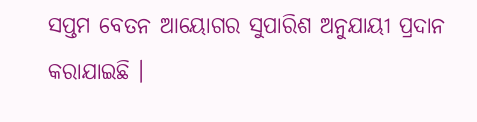ସପ୍ତମ ବେତନ ଆୟୋଗର ସୁପାରିଶ ଅନୁଯାୟୀ ପ୍ରଦାନ କରାଯାଇଛି ।